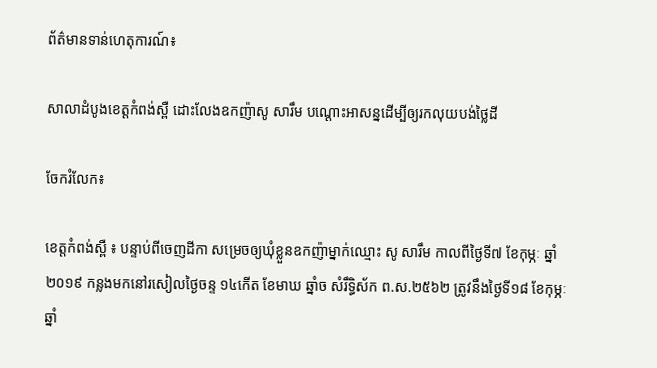ព័ត៌មានទាន់ហេតុការណ៍៖

សាលាដំបូងខេត្តកំពង់ស្ពឺ ដោះលែងឧកញ៉ាសូ សារឹម បណ្តោះអាសន្នដើម្បីឲ្យរកលុយបង់ថ្លៃដី

ចែករំលែក៖

ខេត្តកំពង់ស្ពឺ ៖ បន្ទាប់ពីចេញដីកា សម្រេចឲ្យឃុំខ្លួនឧកញ៉ាម្នាក់ឈ្មោះ សូ សារឹម កាលពីថ្ងៃទី៧ ខែកុម្ភៈ ឆ្នាំ២០១៩ កន្លងមកនៅរសៀលថៃ្ងចន្ទ ១៤កើត ខែមាឃ ឆ្នាំច សំរឹទ្ធិស័ក ព.ស.២៥៦២ ត្រូវនឹងថៃ្ងទី១៨ ខែកុម្ភៈ ឆ្នាំ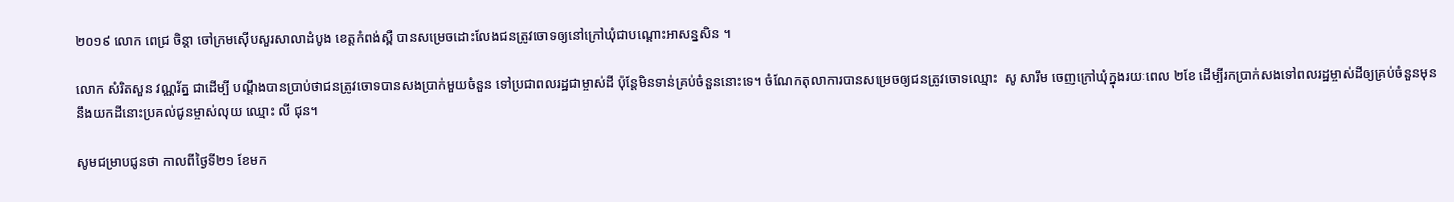២០១៩ លោក ពេជ្រ ចិន្តា ចៅក្រមស៊ើបសួរសាលាដំបូង ខេត្តកំពង់ស្ពឺ បានសម្រេចដោះលែងជនត្រូវចោទឲ្យនៅក្រៅឃុំជាបណ្តោះអាសន្នសិន ។

លោក សំរិតសួន វណ្ណរ័ត្ន ជាដើម្បី បណ្តឹងបានប្រាប់ថាជនត្រូវចោទបានសងប្រាក់មួយចំនួន ទៅប្រជាពលរដ្ឋជាម្ចាស់ដី ប៉ុន្តែមិនទាន់គ្រប់ចំនួននោះទេ។ ចំណែកតុលាការបានសម្រេចឲ្យជនត្រូវចោទឈ្មោះ  សូ សារឹម ចេញក្រៅឃុំក្នុងរយៈពេល ២ខែ ដើម្បីរកប្រាក់សងទៅពលរដ្ឋម្ចាស់ដីឲ្យគ្រប់ចំនួនមុននឹងយកដីនោះប្រគល់ជូនម្ចាស់លុយ ឈ្មោះ លី ជុន។

សូមជម្រាបជូនថា កាលពីថ្ងៃទី២១ ខែមក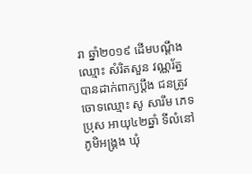រា ឆ្នាំ២០១៩ ដើមបណ្តឹងឈ្មោះ សំរិតសួន វណ្ណរ័ត្ន បានដាក់ពាក្យប្តឹង ជនត្រូវចោទឈ្មោះ សូ សារឹម ភេទប្រុស អាយុ៤២ឆ្នាំ ទីលំនៅភូមិអង្គ្រង ឃុំ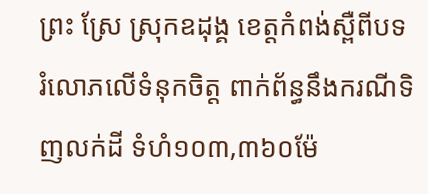ព្រះ ស្រែ ស្រុកឧដុង្គ ខេត្តកំពង់ស្ពឺពីបទរំលោភលើទំនុកចិត្ត ពាក់ព័ន្ធនឹងករណីទិញលក់ដី ទំហំ១០៣,៣៦០ម៉ែ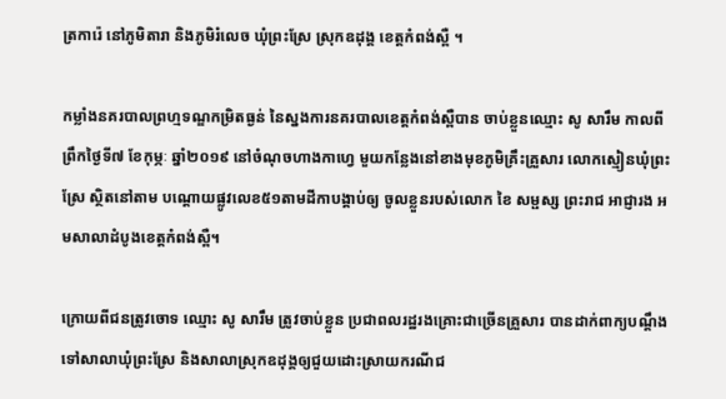ត្រការ៉េ នៅភូមិតារា និងភូមិរំលេច ឃុំព្រះស្រែ ស្រុកឧដុង្គ ខេត្តកំពង់ស្ពឺ ។

កម្លាំងនគរបាលព្រហ្មទណ្ឌកម្រិតធ្ងន់ នៃស្នងការនគរបាលខេត្តកំពង់ស្ពឺបាន ចាប់ខ្លួនឈ្មោះ សូ សារឹម កាលពីព្រឹកថ្ងៃទី៧ ខែកុម្ភៈ ឆ្នាំ២០១៩ នៅចំណុចហាងកាហ្វេ មួយកន្លែងនៅខាងមុខភូមិគ្រឹះគ្រួសារ លោកស្មៀនឃុំព្រះស្រែ ស្ថិតនៅតាម បណ្តោយផ្លូវលេខ៥១តាមដីកាបង្គាប់ឲ្យ ចូលខ្លួនរបស់លោក ខៃ សម្ផស្ស ព្រះរាជ អាជ្ញារង អមសាលាដំបូងខេត្តកំពង់ស្ពឺ។

ក្រោយពីជនត្រូវចោទ ឈ្មោះ សូ សារឹម ត្រូវចាប់ខ្លួន ប្រជាពលរដ្ឋរងគ្រោះជាច្រើនគ្រួសារ បានដាក់ពាក្យបណ្តឹងទៅសាលាឃុំព្រះស្រែ និងសាលាស្រុកឧដុង្គឲ្យជួយដោះស្រាយករណីជ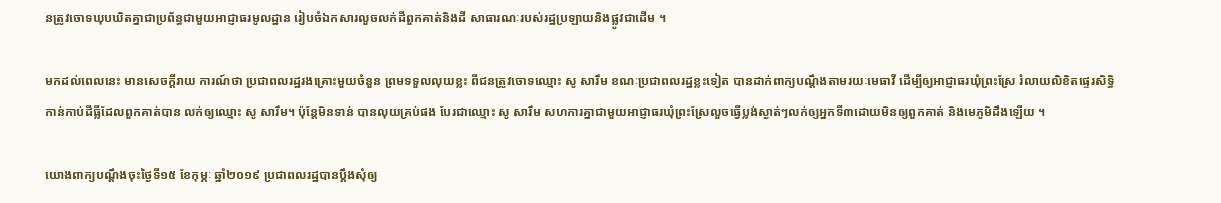នត្រូវចោទឃុបឃិតគ្នាជាប្រព័ន្ធជាមួយអាជ្ញាធរមូលដ្ឋាន រៀបចំឯកសារលួចលក់ដីពួកគាត់និងដី សាធារណៈរបស់រដ្ឋប្រឡាយនិងផ្លូវជាដើម ។

មកដល់ពេលនេះ មានសេចក្តីរាយ ការណ៍ថា ប្រជាពលរដ្ឋរងគ្រោះមួយចំនួន ព្រមទទួលលុយខ្លះ ពីជនត្រូវចោទឈ្មោះ សូ សារឹម ខណៈប្រជាពលរដ្ឋខ្លះទៀត បានដាក់ពាក្យបណ្តឹងតាមរយៈមេធាវី ដើម្បីឲ្យអាជ្ញាធរឃុំព្រះស្រែ រំលាយលិខិតផ្ទេរសិទ្ធិកាន់កាប់ដីធ្លីដែលពួកគាត់បាន លក់ឲ្យឈ្មោះ សូ សារឹម។ ប៉ុន្តែមិនទាន់ បានលុយគ្រប់ផង បែរជាឈ្មោះ សូ សារឹម សហការគ្នាជាមួយអាជ្ញាធរឃុំព្រះស្រែលួចធ្វើប្លង់ស្ងាត់ៗលក់ឲ្យអ្នកទី៣ដោយមិនឲ្យពួកគាត់ និងមេភូមិដឹងឡើយ ។

យោងពាក្យបណ្តឹងចុះថ្ងៃទី១៥ ខែកុម្ភៈ ឆ្នាំ២០១៩ ប្រជាពលរដ្ឋបានប្តឹងសុំឲ្យ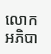លោកអភិបា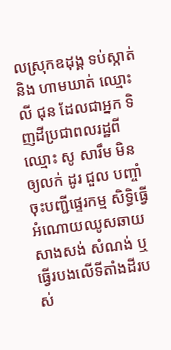លស្រុកឧដុង្គ ទប់ស្កាត់ និង ហាមឃាត់ ឈ្មោះ លី ជុន ដែលជាអ្នក ទិញដីប្រជាពលរដ្ឋពីឈ្មោះ សូ សារឹម មិនឲ្យលក់ ដូរ ជួល បញ្ចាំ ចុះបញ្ជីផ្ទេរកម្ម សិទ្ធិធ្វើអំណោយឈូសឆាយសាងសង់ សំណង់ ឬធ្វើរបងលើទីតាំងដីរបស់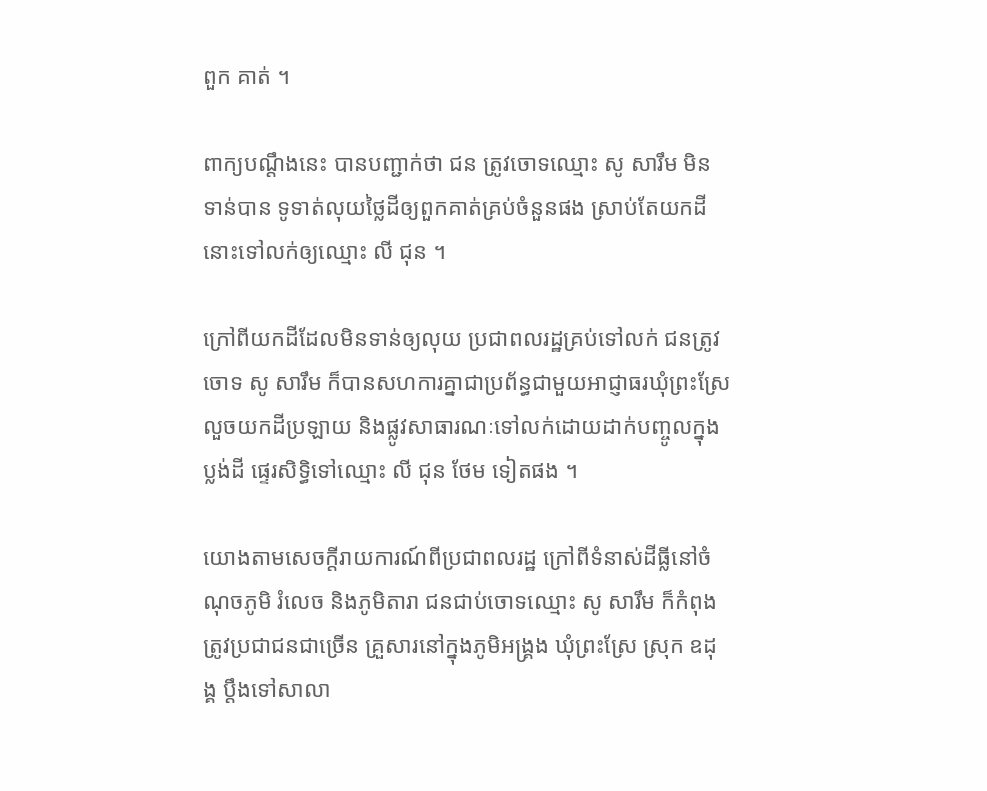ពួក គាត់ ។

ពាក្យបណ្តឹងនេះ បានបញ្ជាក់ថា ជន ត្រូវចោទឈ្មោះ សូ សារឹម មិនទាន់បាន ទូទាត់លុយថ្លៃដីឲ្យពួកគាត់គ្រប់ចំនួនផង ស្រាប់តែយកដីនោះទៅលក់ឲ្យឈ្មោះ លី ជុន ។

ក្រៅពីយកដីដែលមិនទាន់ឲ្យលុយ ប្រជាពលរដ្ឋគ្រប់ទៅលក់ ជនត្រូវចោទ សូ សារឹម ក៏បានសហការគ្នាជាប្រព័ន្ធជាមួយអាជ្ញាធរឃុំព្រះស្រែ លួចយកដីប្រឡាយ និងផ្លូវសាធារណៈទៅលក់ដោយដាក់បញ្ចូលក្នុងប្លង់ដី ផ្ទេរសិទ្ធិទៅឈ្មោះ លី ជុន ថែម ទៀតផង ។

យោងតាមសេចក្តីរាយការណ៍ពីប្រជាពលរដ្ឋ ក្រៅពីទំនាស់ដីធ្លីនៅចំណុចភូមិ រំលេច និងភូមិតារា ជនជាប់ចោទឈ្មោះ សូ សារឹម ក៏កំពុងត្រូវប្រជាជនជាច្រើន គ្រួសារនៅក្នុងភូមិអង្គ្រង ឃុំព្រះស្រែ ស្រុក ឧដុង្គ ប្តឹងទៅសាលា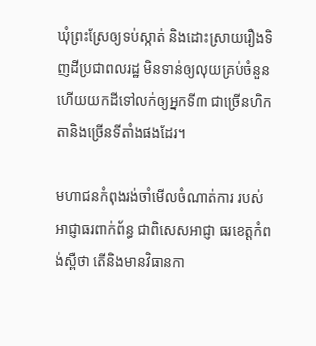ឃុំព្រះស្រែឲ្យទប់ស្កាត់ និងដោះស្រាយរឿងទិញដីប្រជាពលរដ្ឋ មិនទាន់ឲ្យលុយគ្រប់ចំនួនហើយយកដីទៅលក់ឲ្យអ្នកទី៣ ជាច្រើនហិកតានិងច្រើនទីតាំងផងដែរ។

មហាជនកំពុងរង់ចាំមើលចំណាត់ការ របស់អាជ្ញាធរពាក់ព័ន្ធ ជាពិសេសអាជ្ញា ធរខេត្តកំពង់ស្ពឺថា តើនិងមានវិធានកា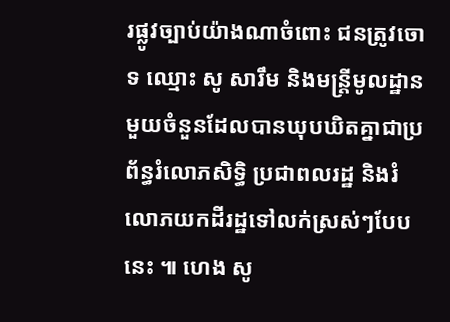រផ្លូវច្បាប់យ៉ាងណាចំពោះ ជនត្រូវចោទ ឈ្មោះ សូ សារឹម និងមន្ត្រីមូលដ្ឋានមួយចំនួនដែលបានឃុបឃិតគ្នាជាប្រព័ន្ធរំលោភសិទ្ធិ ប្រជាពលរដ្ឋ និងរំលោភយកដីរដ្ឋទៅលក់ស្រស់ៗបែបនេះ ៕ ហេង សូ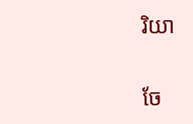រិយា


ចែ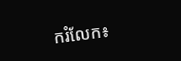ករំលែក៖